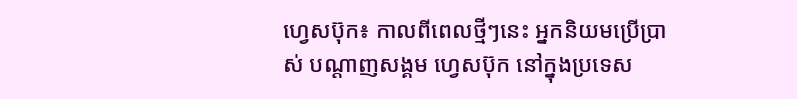ហ្វេសប៊ុក៖ កាលពីពេលថ្មីៗនេះ អ្នកនិយមប្រើប្រាស់ បណ្តាញសង្គម ហ្វេសប៊ុក នៅក្នុងប្រទេស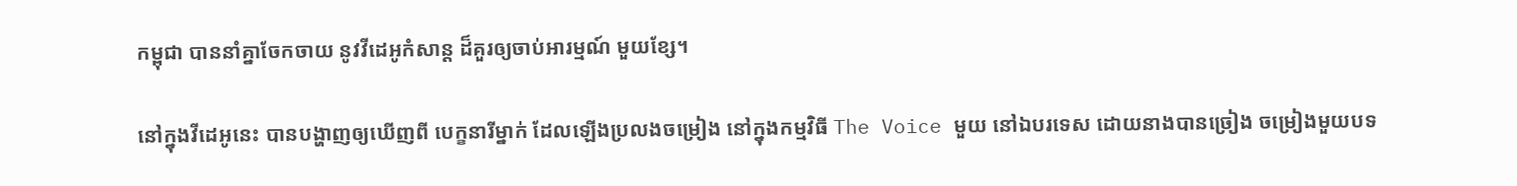កម្ពុជា បាននាំគ្នាចែកចាយ នូវវីដេអូកំសាន្ដ ដ៏គួរឲ្យចាប់អារម្មណ៍ មួយខ្សែ។

នៅក្នុងវីដេអូនេះ បានបង្ហាញឲ្យឃើញពី បេក្ខនារីម្នាក់ ដែលឡើងប្រលងចម្រៀង នៅក្នុងកម្មវិធី The Voice មួយ នៅឯបរទេស ដោយនាងបានច្រៀង ចម្រៀងមួយបទ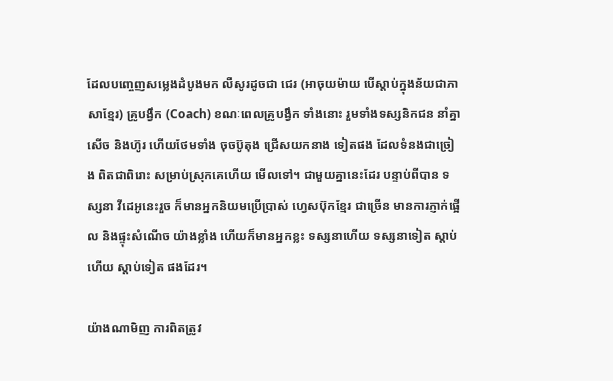ដែលបញ្ចេញសម្លេងដំបូងមក លឺសូរដូចជា ជេរ (អាចុយម៉ាយ បើស្ដាប់ក្នុងន័យជាភាសាខ្មែរ) គ្រូបង្វឹក (Coach) ខណៈពេលគ្រូបង្វឹក ទាំងនោះ រួមទាំងទស្សនិកជន នាំគ្នាសើច និងហ៊ូរ ហើយថែមទាំង ចុចប៊ូតុង ជ្រើសយកនាង ទៀតផង ដែលទំនងជាច្រៀង ពិតជាពិរោះ សម្រាប់ស្រុកគេហើយ មើលទៅ។ ជាមួយគ្នានេះដែរ បន្ទាប់ពីបាន ទស្សនា វីដេអូនេះរួច ក៏មានអ្នកនិយមប្រើប្រាស់ ហ្វេសប៊ុកខ្មែរ ជាច្រើន មានការភ្ញាក់ផ្អើល និងផ្ទុះសំណើច យ៉ាងខ្លាំង ហើយក៏មានអ្នកខ្លះ ទស្សនាហើយ ទស្សនាទៀត ស្តាប់ហើយ ស្តាប់ទៀត ផងដែរ។

យ៉ាងណាមិញ ការពិតត្រូវ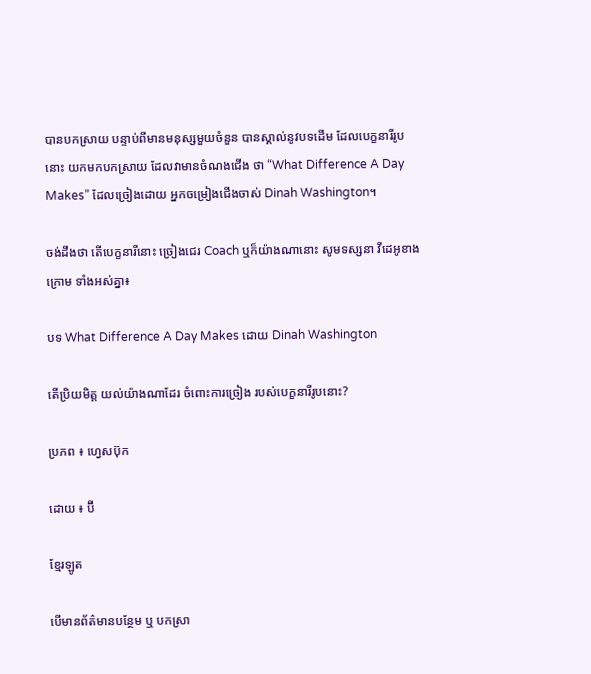បានបកស្រាយ បន្ទាប់ពីមានមនុស្សមួយចំនួន បានស្គាល់នូវបទដើម ដែលបេក្ខនារីរូបនោះ យកមកបកស្រាយ ដែលវាមានចំណងជើង ថា “What Difference A Day Makes” ដែលច្រៀងដោយ អ្នកចម្រៀងជើងចាស់ Dinah Washington។

ចង់ដឹងថា តើបេក្ខនារីនោះ ច្រៀងជេរ Coach ឬក៏យ៉ាងណានោះ សូមទស្សនា វីដេអូខាងក្រោម ទាំងអស់គ្នា៖

បទ What Difference A Day Makes ដោយ Dinah Washington

តើប្រិយមិត្ត យល់យ៉ាងណាដែរ ចំពោះការច្រៀង របស់បេក្ខនារីរូបនោះ?

ប្រភព ៖ ហ្វេសប៊ុក

ដោយ ៖ ប៊ី

ខ្មែរឡូត

បើមានព័ត៌មានបន្ថែម ឬ បកស្រា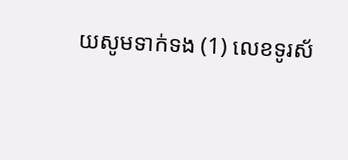យសូមទាក់ទង (1) លេខទូរស័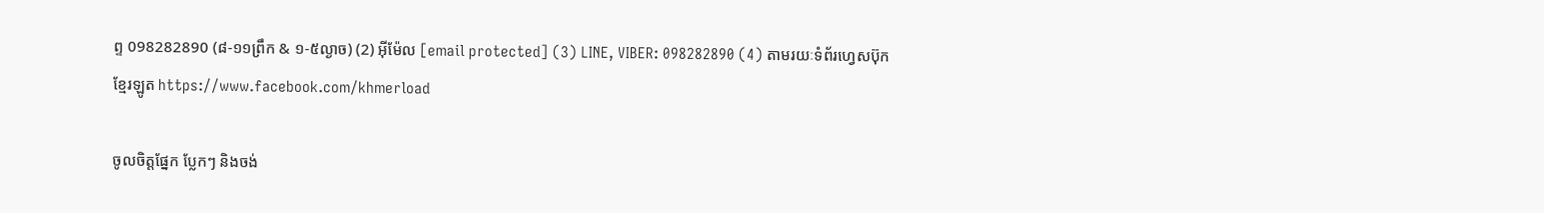ព្ទ 098282890 (៨-១១ព្រឹក & ១-៥ល្ងាច) (2) អ៊ីម៉ែល [email protected] (3) LINE, VIBER: 098282890 (4) តាមរយៈទំព័រហ្វេសប៊ុកខ្មែរឡូត https://www.facebook.com/khmerload

ចូលចិត្តផ្នែក ប្លែកៗ និងចង់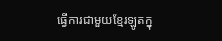ធ្វើការជាមួយខ្មែរឡូតក្នុ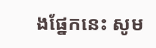ងផ្នែកនេះ សូម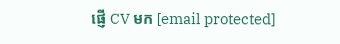ផ្ញើ CV មក [email protected]